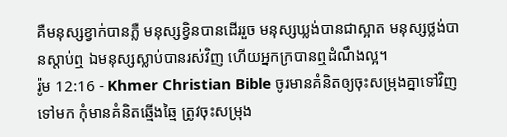គឺមនុស្សខ្វាក់បានភ្លឺ មនុស្សខ្វិនបានដើររួច មនុស្សឃ្លង់បានជាស្អាត មនុស្សថ្លង់បានស្ដាប់ឮ ឯមនុស្សស្លាប់បានរស់វិញ ហើយអ្នកក្របានឮដំណឹងល្អ។
រ៉ូម 12:16 - Khmer Christian Bible ចូរមានគំនិតឲ្យចុះសម្រុងគ្នាទៅវិញទៅមក កុំមានគំនិតឆ្មើងឆ្មៃ ត្រូវចុះសម្រុង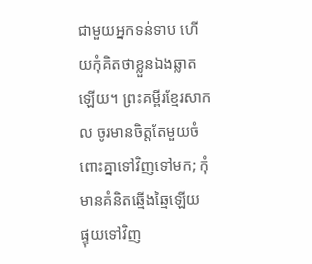ជាមួយអ្នកទន់ទាប ហើយកុំគិតថាខ្លួនឯងឆ្លាតឡើយ។ ព្រះគម្ពីរខ្មែរសាកល ចូរមានចិត្តតែមួយចំពោះគ្នាទៅវិញទៅមក; កុំមានគំនិតឆ្មើងឆ្មៃឡើយ ផ្ទុយទៅវិញ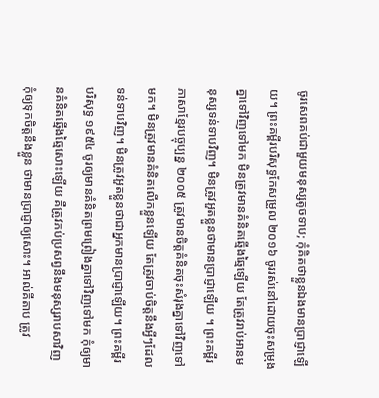ចូរសេពគប់ជាមួយមនុស្សតូចទាប; កុំគិតថាខ្លួនឯងមានប្រាជ្ញាឡើយ។ ព្រះគម្ពីរបរិសុទ្ធកែសម្រួល ២០១៦ ចូររស់នៅដោយចុះសម្រុងគ្នាទៅវិញទៅមក មិនត្រូវមានគំនិតឆ្មើងឆ្មៃឡើយ តែត្រូវរាប់អានមនុស្សទន់ទាបវិញ។ មិនត្រូវអួតខ្លួនថាមានប្រាជ្ញាឡើយ ។ ព្រះគម្ពីរភាសាខ្មែរបច្ចុប្បន្ន ២០០៥ ត្រូវមានចិត្តគំនិតចុះសំរុងគ្នាទៅវិញទៅមក។ មិនត្រូវមានគំនិតលើកខ្លួនឡើយ តែត្រូវចាប់ចិត្តនឹងអ្វីៗដែលទន់ទាបវិញ។ មិនត្រូវអួតខ្លួនថាជាអ្នកមានប្រាជ្ញាឡើយ។ ព្រះគម្ពីរបរិសុទ្ធ ១៩៥៤ ចូរឲ្យមានគំនិតព្រមព្រៀងគ្នាទៅវិញទៅមក កុំឲ្យមានគំនិតឆ្មើងឆ្មៃសោះឡើយ គឺត្រូវភប់ប្រសព្វនឹងមនុស្សរាបសាវិញ កុំឲ្យទុកចិត្តនឹងខ្លួន ថាមានប្រាជ្ញាឲ្យសោះ។ អាល់គីតាប ត្រូវ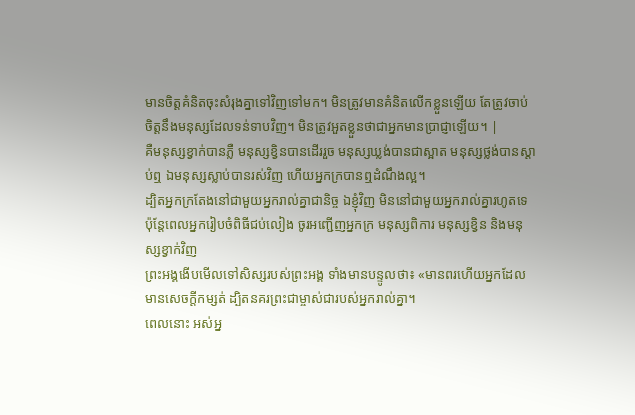មានចិត្ដគំនិតចុះសំរុងគ្នាទៅវិញទៅមក។ មិនត្រូវមានគំនិតលើកខ្លួនឡើយ តែត្រូវចាប់ចិត្ដនឹងមនុស្សដែលទន់ទាបវិញ។ មិនត្រូវអួតខ្លួនថាជាអ្នកមានប្រាជ្ញាឡើយ។ |
គឺមនុស្សខ្វាក់បានភ្លឺ មនុស្សខ្វិនបានដើររួច មនុស្សឃ្លង់បានជាស្អាត មនុស្សថ្លង់បានស្ដាប់ឮ ឯមនុស្សស្លាប់បានរស់វិញ ហើយអ្នកក្របានឮដំណឹងល្អ។
ដ្បិតអ្នកក្រតែងនៅជាមួយអ្នករាល់គ្នាជានិច្ច ឯខ្ញុំវិញ មិននៅជាមួយអ្នករាល់គ្នារហូតទេ
ប៉ុន្ដែពេលអ្នករៀបចំពិធីជប់លៀង ចូរអញ្ជើញអ្នកក្រ មនុស្សពិការ មនុស្សខ្វិន និងមនុស្សខ្វាក់វិញ
ព្រះអង្គងើបមើលទៅសិស្សរបស់ព្រះអង្គ ទាំងមានបន្ទូលថា៖ «មានពរហើយអ្នកដែលមានសេចក្ដីកម្សត់ ដ្បិតនគរព្រះជាម្ចាស់ជារបស់អ្នករាល់គ្នា។
ពេលនោះ អស់អ្ន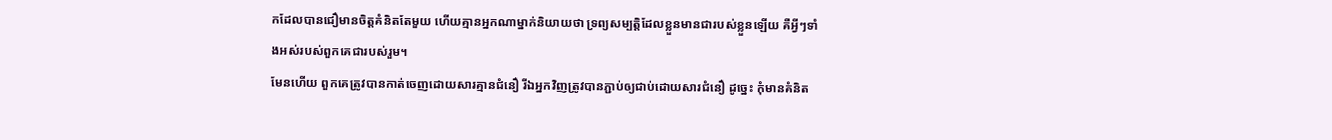កដែលបានជឿមានចិត្ដគំនិតតែមួយ ហើយគ្មានអ្នកណាម្នាក់និយាយថា ទ្រព្យសម្បត្ដិដែលខ្លួនមានជារបស់ខ្លួនឡើយ គឺអ្វីៗទាំងអស់របស់ពួកគេជារបស់រួម។
មែនហើយ ពួកគេត្រូវបានកាត់ចេញដោយសារគ្មានជំនឿ រីឯអ្នកវិញត្រូវបានភ្ជាប់ឲ្យជាប់ដោយសារជំនឿ ដូច្នេះ កុំមានគំនិត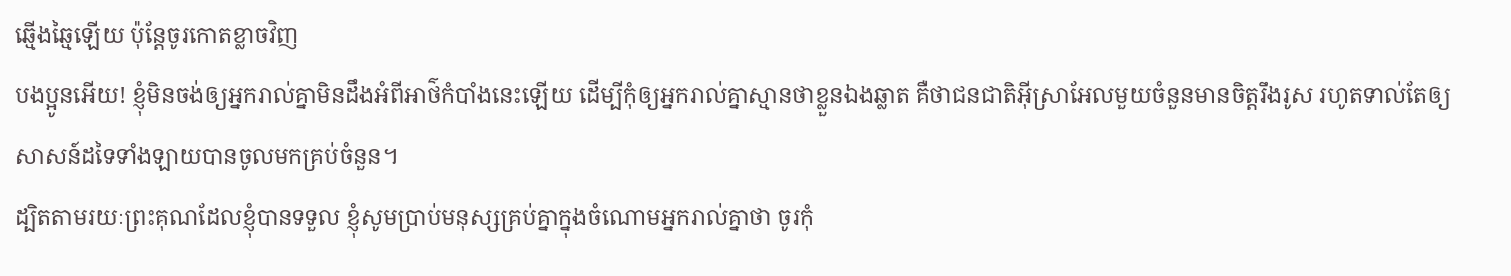ឆ្មើងឆ្មៃឡើយ ប៉ុន្ដែចូរកោតខ្លាចវិញ
បងប្អូនអើយ! ខ្ញុំមិនចង់ឲ្យអ្នករាល់គ្នាមិនដឹងអំពីអាថ៌កំបាំងនេះឡើយ ដើម្បីកុំឲ្យអ្នករាល់គ្នាស្មានថាខ្លួនឯងឆ្លាត គឺថាជនជាតិអ៊ីស្រាអែលមួយចំនួនមានចិត្ដរឹងរូស រហូតទាល់តែឲ្យសាសន៍ដទៃទាំងឡាយបានចូលមកគ្រប់ចំនួន។
ដ្បិតតាមរយៈព្រះគុណដែលខ្ញុំបានទទួល ខ្ញុំសូមប្រាប់មនុស្សគ្រប់គ្នាក្នុងចំណោមអ្នករាល់គ្នាថា ចូរកុំ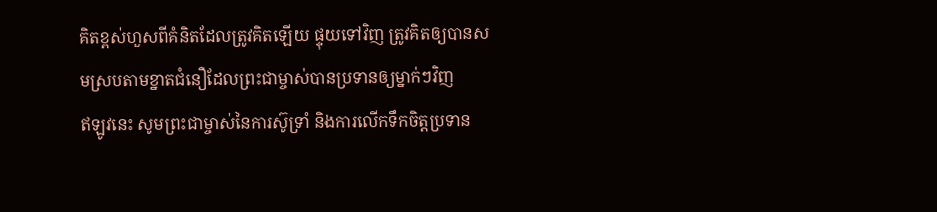គិតខ្ពស់ហួសពីគំនិតដែលត្រូវគិតឡើយ ផ្ទុយទៅវិញ ត្រូវគិតឲ្យបានសមស្របតាមខ្នាតជំនឿដែលព្រះជាម្ចាស់បានប្រទានឲ្យម្នាក់ៗវិញ
ឥឡូវនេះ សូមព្រះជាម្ចាស់នៃការស៊ូទ្រាំ និងការលើកទឹកចិត្ដប្រទាន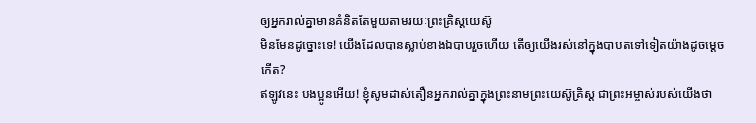ឲ្យអ្នករាល់គ្នាមានគំនិតតែមួយតាមរយៈព្រះគ្រិស្ដយេស៊ូ
មិនមែនដូច្នោះទេ! យើងដែលបានស្លាប់ខាងឯបាបរួចហើយ តើឲ្យយើងរស់នៅក្នុងបាបតទៅទៀតយ៉ាងដូចម្ដេចកើត?
ឥឡូវនេះ បងប្អូនអើយ! ខ្ញុំសូមដាស់តឿនអ្នករាល់គ្នាក្នុងព្រះនាមព្រះយេស៊ូគ្រិស្ដ ជាព្រះអម្ចាស់របស់យើងថា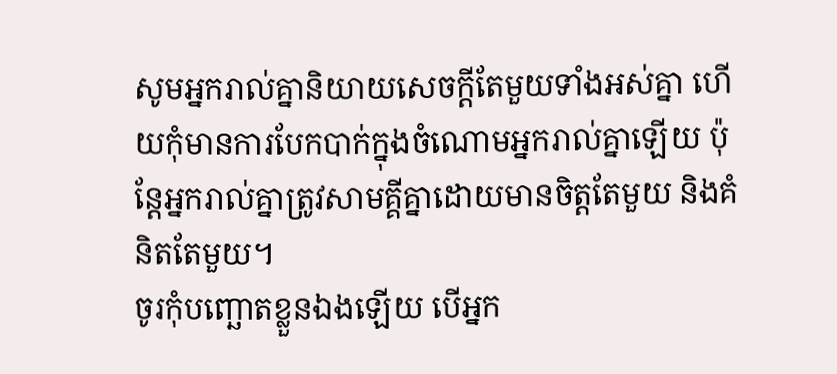សូមអ្នករាល់គ្នានិយាយសេចក្ដីតែមួយទាំងអស់គ្នា ហើយកុំមានការបែកបាក់ក្នុងចំណោមអ្នករាល់គ្នាឡើយ ប៉ុន្ដែអ្នករាល់គ្នាត្រូវសាមគ្គីគ្នាដោយមានចិត្ដតែមួយ និងគំនិតតែមួយ។
ចូរកុំបញ្ឆោតខ្លួនឯងឡើយ បើអ្នក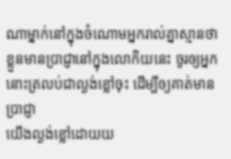ណាម្នាក់នៅក្នុងចំណោមអ្នករាល់គ្នាស្មានថា ខ្លួនមានប្រាជ្ញានៅក្នុងលោកិយនេះ ចូរឲ្យអ្នកនោះត្រលប់ជាល្ងង់ខ្លៅចុះ ដើម្បីឲ្យគាត់មានប្រាជ្ញា
យើងល្ងង់ខ្លៅដោយយ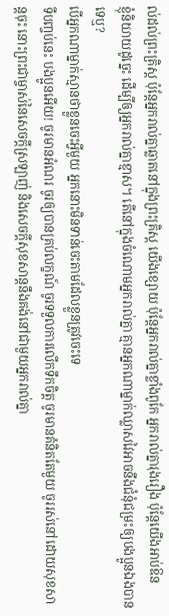ល់ដល់ព្រះគ្រិស្ដ ប៉ុន្ដែអ្នករាល់គ្នាឆ្លាតនៅក្នុងព្រះគ្រិស្ដ យើងខ្សោយ ប៉ុន្ដែអ្នករាល់គ្នាខ្លាំងពូកែ អ្នករាល់គ្នារុងរឿង ប៉ុន្ដែយើងអាប់ឱន
ខ្ញុំនិយាយដូច្នេះ ដើម្បីឲ្យអ្នករាល់គ្នាខ្មាស។ តើនៅក្នុងចំណោមអ្នករាល់គ្នា គ្មានអ្នកណាម្នាក់ឈ្លាសវៃអាចនឹងជំនុំជម្រះឲ្យបងប្អូនឯងបានទេឬ?
បើអ្នកណាម្នាក់ស្មានថាខ្លួនចេះអ្វីមួយ អ្នកនោះមិនទាន់ចេះតាមដែលខ្លួនត្រូវចេះទេ
ទីបញ្ចប់នេះ បងប្អូនអើយ! ចូរមានអំណរ ចូរឲ្យបានគ្រប់លក្ខណ៍ ចូរទទួលការលើកទឹកចិត្ដ ចូរមានគំនិតតែមួយ ចូររស់នៅដោយសុខសាន្តចុះ នោះព្រះជាម្ចាស់នៃសេចក្ដីស្រឡាញ់ និងសេចក្ដីសុខសាន្តនឹងគង់នៅជាមួយអ្នករាល់គ្នា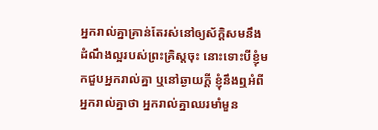អ្នករាល់គ្នាគ្រាន់តែរស់នៅឲ្យស័ក្ដិសមនឹងដំណឹងល្អរបស់ព្រះគ្រិស្ដចុះ នោះទោះបីខ្ញុំមកជួបអ្នករាល់គ្នា ឬនៅឆ្ងាយក្ដី ខ្ញុំនឹងឮអំពីអ្នករាល់គ្នាថា អ្នករាល់គ្នាឈរមាំមួន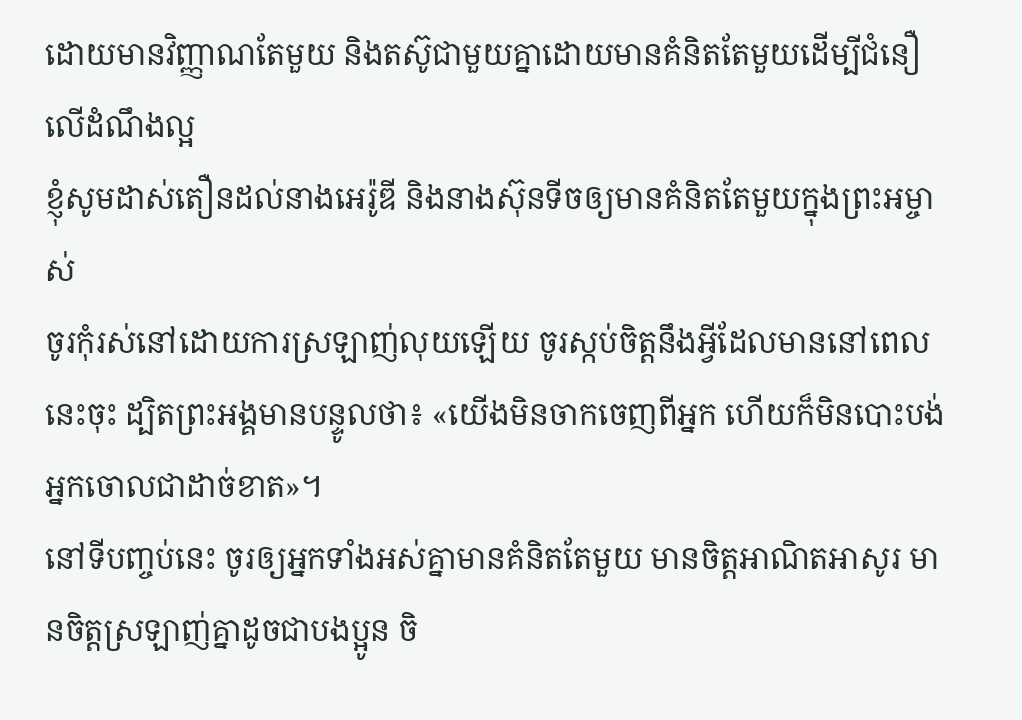ដោយមានវិញ្ញាណតែមួយ និងតស៊ូជាមួយគ្នាដោយមានគំនិតតែមួយដើម្បីជំនឿលើដំណឹងល្អ
ខ្ញុំសូមដាស់តឿនដល់នាងអេរ៉ូឌី និងនាងស៊ុនទីចឲ្យមានគំនិតតែមួយក្នុងព្រះអម្ចាស់
ចូរកុំរស់នៅដោយការស្រឡាញ់លុយឡើយ ចូរស្កប់ចិត្តនឹងអ្វីដែលមាននៅពេលនេះចុះ ដ្បិតព្រះអង្គមានបន្ទូលថា៖ «យើងមិនចាកចេញពីអ្នក ហើយក៏មិនបោះបង់អ្នកចោលជាដាច់ខាត»។
នៅទីបញ្ចប់នេះ ចូរឲ្យអ្នកទាំងអស់គ្នាមានគំនិតតែមួយ មានចិត្ដអាណិតអាសូរ មានចិត្ដស្រឡាញ់គ្នាដូចជាបងប្អូន ចិ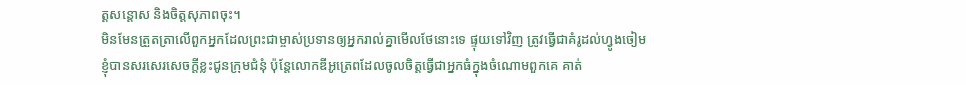ត្ដសន្ដោស និងចិត្តសុភាពចុះ។
មិនមែនត្រួតត្រាលើពួកអ្នកដែលព្រះជាម្ចាស់ប្រទានឲ្យអ្នករាល់គ្នាមើលថែនោះទេ ផ្ទុយទៅវិញ ត្រូវធ្វើជាគំរូដល់ហ្វូងចៀម
ខ្ញុំបានសរសេរសេចក្ដីខ្លះជូនក្រុមជំនុំ ប៉ុន្ដែលោកឌីអូត្រេពដែលចូលចិត្ដធ្វើជាអ្នកធំក្នុងចំណោមពួកគេ គាត់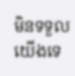មិនទទួលយើងទេ